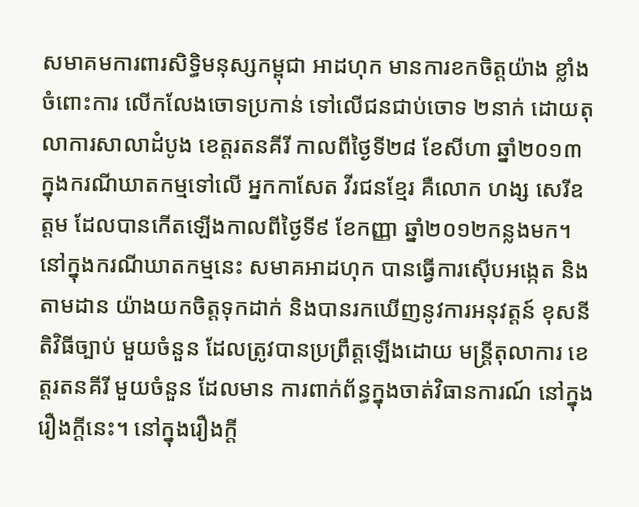សមាគមការពារសិទ្ធិមនុស្សកម្ពុជា អាដហុក មានការខកចិត្តយ៉ាង ខ្លាំង ចំពោះការ លើកលែងចោទប្រកាន់ ទៅលើជនជាប់ចោទ ២នាក់ ដោយតុលាការសាលាដំបូង ខេត្តរតនគីរី កាលពីថ្ងៃទី២៨ ខែសីហា ឆ្នាំ២០១៣ ក្នុងករណីឃាតកម្មទៅលើ អ្នកកាសែត វីរជនខ្មែរ គឺលោក ហង្ស សេរីឧត្តម ដែលបានកើតឡើងកាលពីថ្ងៃទី៩ ខែកញ្ញា ឆ្នាំ២០១២កន្លងមក។
នៅក្នុងករណីឃាតកម្មនេះ សមាគអាដហុក បានធ្វើការស៊ើបអង្កេត និង តាមដាន យ៉ាងយកចិត្តទុកដាក់ និងបានរកឃើញនូវការអនុវត្តន៍ ខុសនីតិវិធីច្បាប់ មួយចំនួន ដែលត្រូវបានប្រព្រឹត្តឡើងដោយ មន្រ្តីតុលាការ ខេត្តរតនគីរី មួយចំនួន ដែលមាន ការពាក់ព័ន្ធក្នុងចាត់វិធានការណ៍ នៅក្នុងរឿងក្ដីនេះ។ នៅក្នុងរឿងក្ដី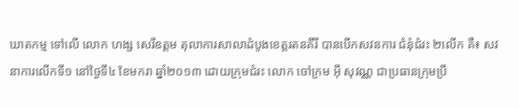ឃាតកម្ម ទៅលើ លោក ហង្ស សេរីឧត្ដម តុលាការសាលាដំបូងខេត្តរតនគីរី បានបើកសវនការ ជំនុំជំរះ ២លើក គឺ៖ សវនាការលើកទី១ នៅថ្ងៃទី៤ ខែមករា ឆ្នាំ២០១៣ ដោយក្រុមជំរះ លោក ចៅក្រម អ៊ី សុវណ្ណ ជាប្រធានក្រុមប្រឹ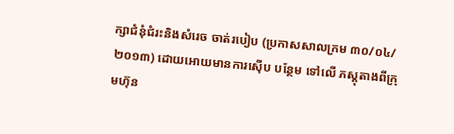ក្សាជំនុំជំរះនិងសំរេច ចាត់របៀប (ប្រកាសសាលក្រម ៣០/០៤/២០១៣) ដោយអោយមានការស៊ើប បន្ថែម ទៅលើ ភស្ដុតាងពីក្រុមហ៊ុន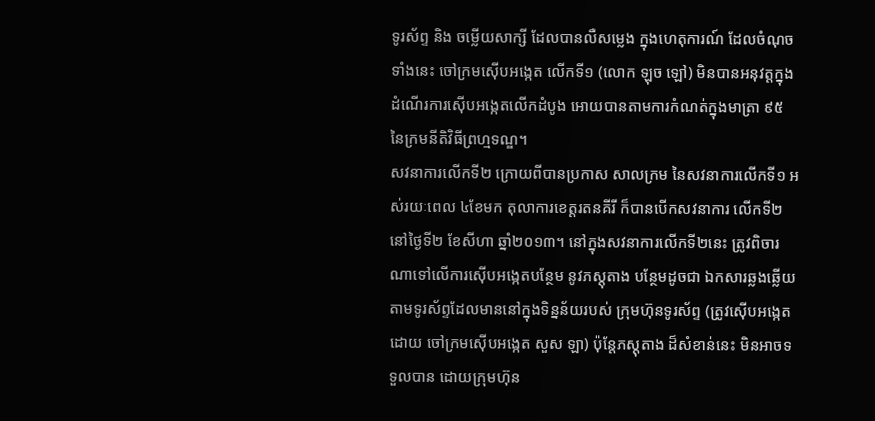ទូរស័ព្ទ និង ចម្លើយសាក្សី ដែលបានលឺសម្លេង ក្នុងហេតុការណ៍ ដែលចំណុចទាំងនេះ ចៅក្រមស៊ើបអង្កេត លើកទី១ (លោក ឡុច ឡៅ) មិនបានអនុវត្តក្នុង ដំណើរការស៊ើបអង្កេតលើកដំបូង អោយបានតាមការកំណត់ក្នុងមាត្រា ៩៥ នៃក្រមនីតិវិធីព្រហ្មទណ្ឌ។
សវនាការលើកទី២ ក្រោយពីបានប្រកាស សាលក្រម នៃសវនាការលើកទី១ អស់រយៈពេល ៤ខែមក តុលាការខេត្តរតនគីរី ក៏បានបើកសវនាការ លើកទី២ នៅថ្ងៃទី២ ខែសីហា ឆ្នាំ២០១៣។ នៅក្នុងសវនាការលើកទី២នេះ ត្រូវពិចារណាទៅលើការស៊ើបអង្កេតបន្ថែម នូវភស្ដុតាង បន្ថែមដូចជា ឯកសារឆ្លងឆ្លើយតាមទូរស័ព្ទដែលមាននៅក្នុងទិន្នន័យរបស់ ក្រុមហ៊ុនទូរស័ព្ទ (ត្រូវស៊ើបអង្កេតដោយ ចៅក្រមស៊ើបអង្កេត សួស ឡា) ប៉ុន្តែភស្ដុតាង ដ៏សំខាន់នេះ មិនអាចទទួលបាន ដោយក្រុមហ៊ុន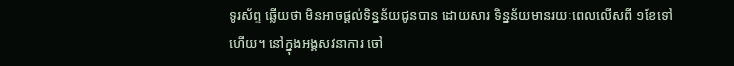ទូរស័ព្ទ ឆ្លើយថា មិនអាចផ្ដល់ទិន្នន័យជូនបាន ដោយសារ ទិន្នន័យមានរយៈពេលលើសពី ១ខែទៅហើយ។ នៅក្នុងអង្គសវនាការ ចៅ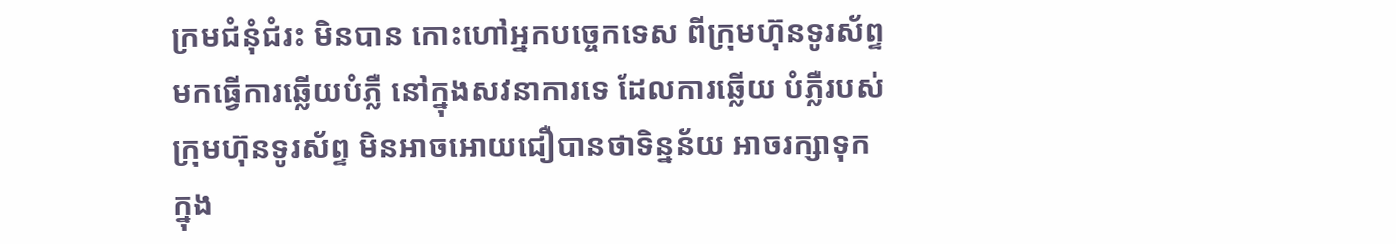ក្រមជំនុំជំរះ មិនបាន កោះហៅអ្នកបច្ចេកទេស ពីក្រុមហ៊ុនទូរស័ព្ទ មកធ្វើការឆ្លើយបំភ្លឺ នៅក្នុងសវនាការទេ ដែលការឆ្លើយ បំភ្លឺរបស់ក្រុមហ៊ុនទូរស័ព្ទ មិនអាចអោយជឿបានថាទិន្នន័យ អាចរក្សាទុក ក្នុង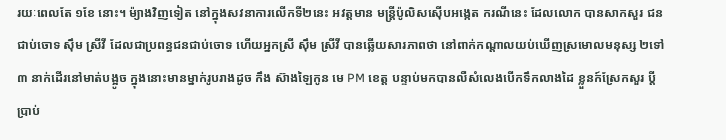រយៈពេលតែ ១ខែ នោះ។ ម៉្យាងវិញទៀត នៅក្នុងសវនាការលើកទី២នេះ អវត្តមាន មន្រ្តីប៉ូលិសស៊ើបអង្កេត ករណីនេះ ដែលលោក បានសាកសួរ ជនជាប់ចោទ ស៊ឹម ស្រីវី ដែលជាប្រពន្ធជនជាប់ចោទ ហើយអ្នកស្រី ស៊ឹម ស្រីវី បានឆ្លើយសារភាពថា នៅពាក់កណ្តាលយប់ឃើញស្រមោលមនុស្ស ២ទៅ ៣ នាក់ដើរនៅមាត់បង្អូច ក្នុងនោះមានម្នាក់រូបរាងដូច កឹង ស៊ាងឡៃកូន មេ PM ខេត្ត បន្ទាប់មកបានលឺសំលេងបើកទឹកលាងដៃ ខ្លួនក៍ស្រែកសួរ ប្តីប្រាប់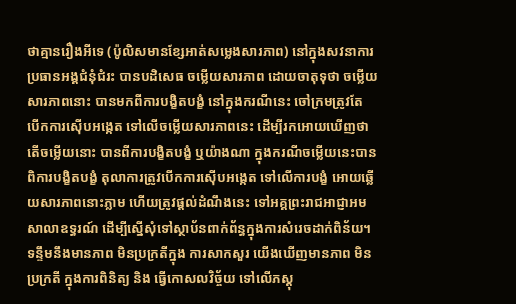ថាគ្មានរឿងអីទេ (ប៉ូលិសមានខ្សែអាត់សម្លេងសារភាព) នៅក្នុងសវនាការ ប្រធានអង្គជំនុំជំរះ បានបដិសេធ ចម្លើយសារភាព ដោយចាតុទុថា ចម្លើយសារភាពនោះ បានមកពីការបង្ខិតបង្ខំ នៅក្នុងករណីនេះ ចៅក្រមត្រូវតែ បើកការស៊ើបអង្កេត ទៅលើចម្លើយសារភាពនេះ ដើម្បីរកអោយឃើញថា តើចម្លើយនោះ បានពីការបង្ខិតបង្ខំ ឬយ៉ាងណា ក្នុងករណីចម្លើយនេះបានពិការបង្ខិតបង្ខំ តុលាការត្រូវបើកការស៊ើបអង្កេត ទៅលើការបង្ខំ អោយឆ្លើយសារភាពនោះភ្លាម ហើយត្រូវផ្ដល់ដំណឹងនេះ ទៅអគ្គព្រះរាជអាជ្ញាអមសាលាឧទ្ធរណ៍ ដើម្បីស្នើសុំទៅស្ថាប័នពាក់ព័ន្ធក្នុងការសំរេចដាក់ពិន័យ។
ទន្ទឹមនឹងមានភាព មិនប្រក្រតីក្នុង ការសាកសួរ យើងឃើញមានភាព មិនប្រក្រតី ក្នុងការពិនិត្យ និង ធ្វើកោសលវិច្ច័យ ទៅលើភស្ដុ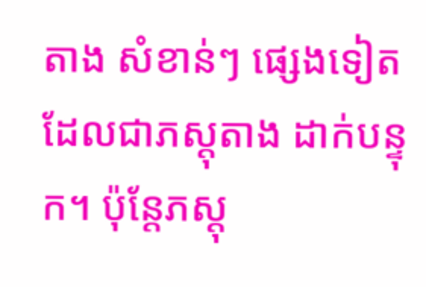តាង សំខាន់ៗ ផ្សេងទៀត ដែលជាភស្ដុតាង ដាក់បន្ទុក។ ប៉ុន្តែភស្ដុ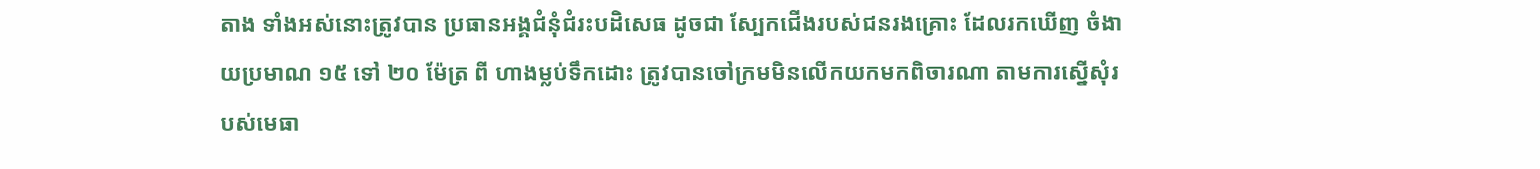តាង ទាំងអស់នោះត្រូវបាន ប្រធានអង្គជំនុំជំរះបដិសេធ ដូចជា ស្បែកជើងរបស់ជនរងគ្រោះ ដែលរកឃើញ ចំងាយប្រមាណ ១៥ ទៅ ២០ ម៉ែត្រ ពី ហាងម្លប់ទឹកដោះ ត្រូវបានចៅក្រមមិនលើកយកមកពិចារណា តាមការស្នើសុំរបស់មេធា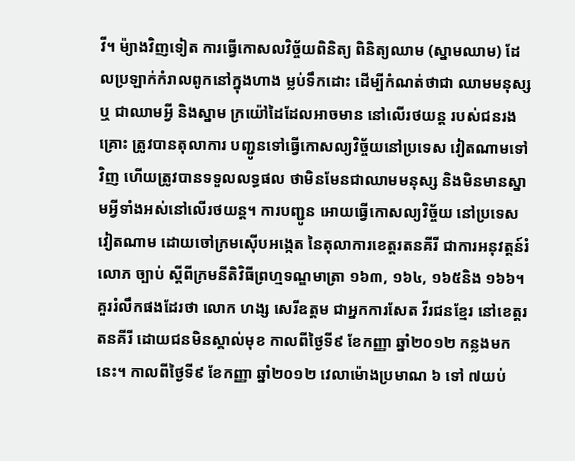វី។ ម៉្យាងវិញទៀត ការធ្វើកោសលវិច្ច័យពិនិត្យ ពិនិត្យឈាម (ស្នាមឈាម) ដែលប្រឡាក់កំរាលពូកនៅក្នុងហាង ម្លប់ទឹកដោះ ដើម្បីកំណត់ថាជា ឈាមមនុស្ស ឬ ជាឈាមអ្វី និងស្នាម ក្រយ៉ៅដៃដែលអាចមាន នៅលើរថយន្ត របស់ជនរងគ្រោះ ត្រូវបានតុលាការ បញ្ជូនទៅធ្វើកោសល្យវិច័្ចយនៅប្រទេស វៀតណាមទៅវិញ ហើយត្រូវបានទទួលលទ្ធផល ថាមិនមែនជាឈាមមនុស្ស និងមិនមានស្នាមអ្វីទាំងអស់នៅលើរថយន្ត។ ការបញ្ជូន អោយធ្វើកោសល្យវិច្ច័យ នៅប្រទេសវៀតណាម ដោយចៅក្រមស៊ើបអង្កេត នៃតុលាការខេត្តរតនគីរី ជាការអនុវត្តន៍រំលោភ ច្បាប់ ស្ដីពីក្រមនីតិវិធីព្រហ្មទណ្ឌមាត្រា ១៦៣, ១៦៤, ១៦៥និង ១៦៦។
គួររំលឹកផងដែរថា លោក ហង្ស សេរីឧត្ដម ជាអ្នកការសែត វីរជនខ្មែរ នៅខេត្តរតនគីរី ដោយជនមិនស្គាល់មុខ កាលពីថ្ងៃទី៩ ខែកញ្ញា ឆ្នាំ២០១២ កន្លងមកនេះ។ កាលពីថ្ងៃទី៩ ខែកញ្ញា ឆ្នាំ២០១២ វេលាម៉ោងប្រមាណ ៦ ទៅ ៧យប់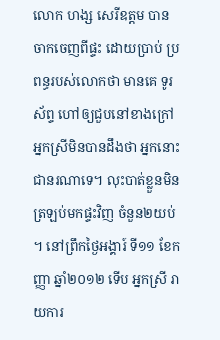លោក ហង្ស សេរីឧត្ដម បានចាកចេញពីផ្ទះ ដោយប្រាប់ ប្រពន្ធរបស់លោកថា មានគេ ទូរស័ព្ទ ហៅឲ្យជួបនៅខាងក្រៅ អ្នកស្រីមិនបានដឹងថា អ្នកនោះ ជានរណាទេ។ លុះបាត់ខ្លួនមិនត្រឡប់មកផ្ទះវិញ ចំនួន២យប់ ។ នៅព្រឹកថ្ងៃអង្គារ៍ ទី១១ ខែកញ្ញា ឆ្នាំ២០១២ ទើប អ្នកស្រី រាយការ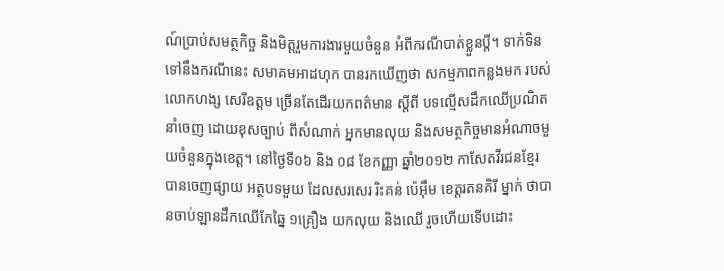ណ៍ប្រាប់សមត្ថកិច្ច និងមិត្តរួមការងារមួយចំនួន អំពីករណីបាត់ខ្លួនប្តី។ ទាក់ទិន ទៅនឹងករណីនេះ សមាគមអាដហុក បានរកឃើញថា សកម្មភាពកន្លងមក របស់ លោកហង្ស សេរីឧត្តម ច្រើនតែដើរយកពត៌មាន ស្តីពី បទល្មើសដឹកឈើប្រណិត នាំចេញ ដោយខុសច្បាប់ ពីសំណាក់ អ្នកមានលុយ និងសមត្ថកិច្ចមានអំណាចមួយចំនួនក្នុងខេត្ត។ នៅថ្ងៃទី០៦ និង ០៨ ខែកញ្ញា ឆ្នាំ២០១២ កាសែតវីរជនខ្មែរ បានចេញផ្សាយ អត្ថបទមួយ ដែលសរសេរ រិះគន់ ប៉េអ៊ឹម ខេត្តរតនគិរី ម្នាក់ ថាបានចាប់ឡានដឹកឈើកែឆ្នៃ ១គ្រឿង យកលុយ និងឈើ រួចហើយទើបដោះ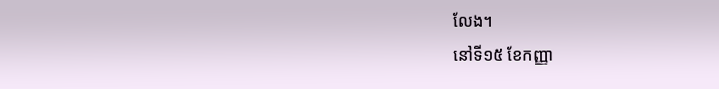លែង។
នៅទី១៥ ខែកញ្ញា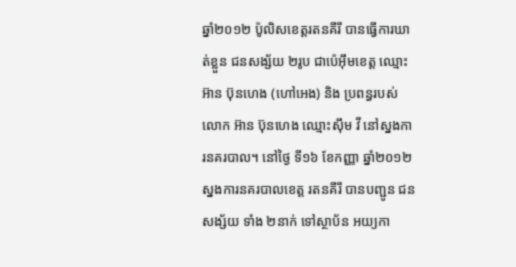ឆ្នាំ២០១២ ប៉ូលិសខេត្តរតនគីរី បានធ្វើការឃាត់ខ្លួន ជនសង្ស័យ ២រូប ជាប៉េអ៊ឹមខេត្ត ឈ្មោះ អ៊ាន ប៊ុនហេង (ហៅអេង) និង ប្រពន្ធរបស់ លោក អ៊ាន ប៊ុនហេង ឈ្មោះស៊ឹម វី នៅស្នងការនគរបាល។ នៅថ្ងៃ ទី១៦ ខែកញ្ញា ឆ្នាំ២០១២ ស្នងការនគរបាលខេត្ត រតនគីរី បានបញ្ជូន ជនសង្ស័យ ទាំង ២នាក់ ទៅស្ថាប័ន អយ្យកា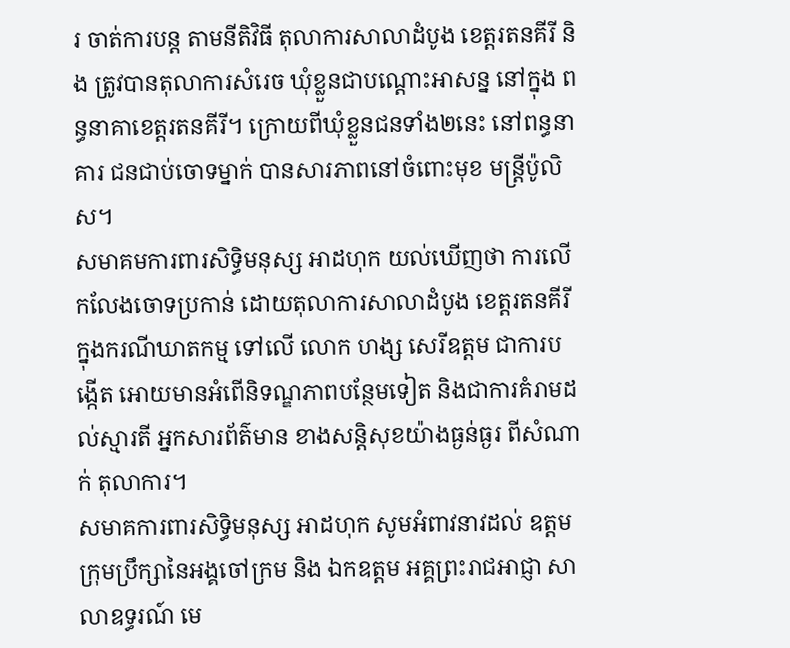រ ចាត់ការបន្ត តាមនីតិវិធី តុលាការសាលាដំបូង ខេត្តរតនគីរី និង ត្រូវបានតុលាការសំរេច ឃុំខ្លួនជាបណ្ដោះអាសន្ន នៅក្នុង ពន្ធនាគាខេត្តរតនគីរី។ ក្រោយពីឃុំខ្លួនជនទាំង២នេះ នៅពន្ធនាគារ ជនជាប់ចោទម្នាក់ បានសារភាពនៅចំពោះមុខ មន្រ្តីប៉ូលិស។
សមាគមការពារសិទ្ធិមនុស្ស អាដហុក យល់ឃើញថា ការលើកលែងចោទប្រកាន់ ដោយតុលាការសាលាដំបូង ខេត្តរតនគីរីក្នុងករណីឃាតកម្ម ទៅលើ លោក ហង្ស សេរីឧត្ដម ជាការបង្កើត អោយមានអំពើនិទណ្ឌភាពបន្ថែមទៀត និងជាការគំរាមដល់ស្មារតី អ្នកសារព័ត៌មាន ខាងសន្តិសុខយ៉ាងធ្ងន់ធ្ងរ ពីសំណាក់ តុលាការ។
សមាគការពារសិទ្ធិមនុស្ស អាដហុក សូមអំពាវនាវដល់ ឧត្ដមក្រុមប្រឹក្សានៃអង្គចៅក្រម និង ឯកឧត្ដម អគ្គព្រះរាជអាជ្ញា សាលាឧទ្ធរណ៍ មេ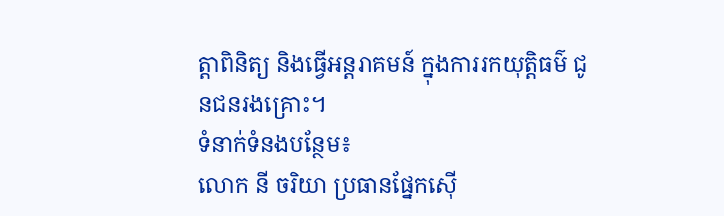ត្តាពិនិត្យ និងធ្វើអន្តរាគមន៍ ក្នុងការរកយុត្តិធម៌ ជូនជនរងគ្រោះ។
ទំនាក់ទំនងបន្ថែម៖
លោក នី ចរិយា ប្រធានផ្នែកស៊ើ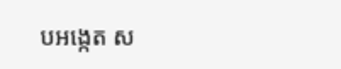បអង្កេត ស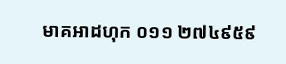មាគអាដហុក ០១១ ២៧៤៩៥៩